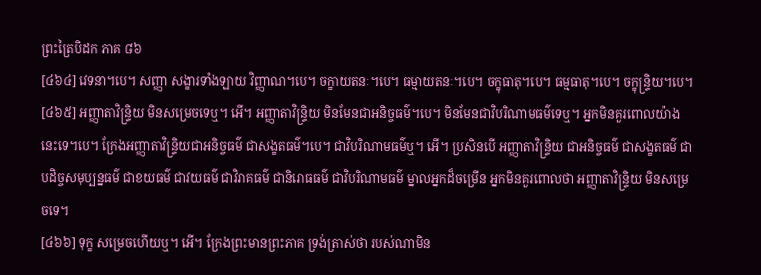ព្រះត្រៃបិដក ភាគ ៨៦
[៤៦៤] វេទនា។បេ។ សញ្ញា សង្ខារទាំងឡាយ វិញ្ញាណ។បេ។ ចក្ខាយតនៈ។បេ។ ធម្មាយតនៈ។បេ។ ចក្ខុធាតុ។បេ។ ធម្មធាតុ។បេ។ ចក្ខុន្រ្ទិយ។បេ។
[៤៦៥] អញ្ញាតាវិន្រ្ទិយ មិនសម្រេចទេឬ។ អើ។ អញ្ញាតាវិន្រ្ទិយ មិនមែនជាអនិច្ចធម៌។បេ។ មិនមែនជាវិបរិណាមធម៌ទេឬ។ អ្នកមិនគួរពោលយ៉ាងនេះទេ។បេ។ ក្រែងអញ្ញាតាវិន្រ្ទិយជាអនិច្ចធម៌ ជាសង្ខតធម៌។បេ។ ជាវិបរិណាមធម៌ឬ។ អើ។ ប្រសិនបើ អញ្ញាតាវិន្រ្ទិយ ជាអនិច្ចធម៌ ជាសង្ខតធម៌ ជាបដិច្ចសមុប្បន្នធម៌ ជាខយធម៌ ជាវយធម៌ ជាវិរាគធម៌ ជានិរោធធម៌ ជាវិបរិណាមធម៌ ម្នាលអ្នកដ៏ចម្រើន អ្នកមិនគួរពោលថា អញ្ញាតាវិន្រ្ទិយ មិនសម្រេចទេ។
[៤៦៦] ទុក្ខ សម្រេចហើយឬ។ អើ។ ក្រែងព្រះមានព្រះភាគ ទ្រង់ត្រាស់ថា របស់ណាមិន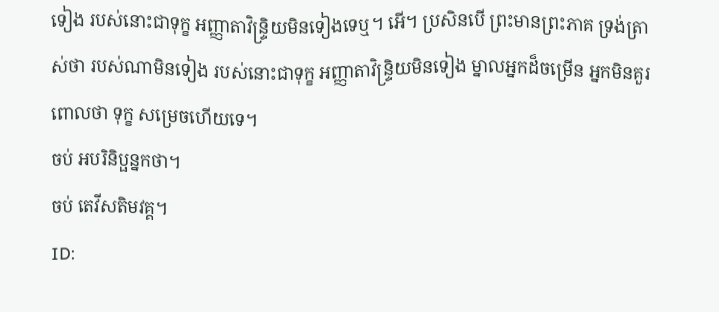ទៀង របស់នោះជាទុក្ខ អញ្ញាតាវិន្រ្ទិយមិនទៀងទេឬ។ អើ។ ប្រសិនបើ ព្រះមានព្រះភាគ ទ្រង់ត្រាស់ថា របស់ណាមិនទៀង របស់នោះជាទុក្ខ អញ្ញាតាវិន្រ្ទិយមិនទៀង ម្នាលអ្នកដ៏ចម្រើន អ្នកមិនគួរពោលថា ទុក្ខ សម្រេចហើយទេ។
ចប់ អបរិនិប្ផន្នកថា។
ចប់ តេវីសតិមវគ្គ។
ID: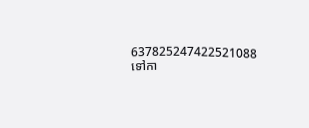637825247422521088
ទៅកា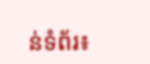ន់ទំព័រ៖